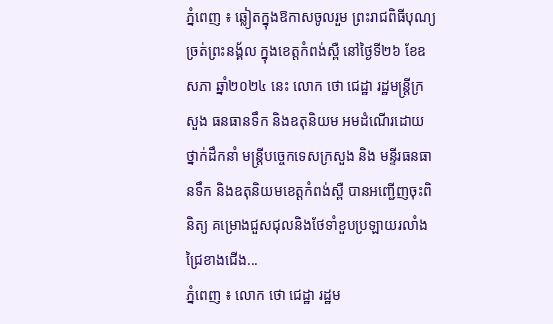ភ្នំពេញ ៖ ឆ្លៀតក្នុងឱកាសចូលរួម ព្រះរាជពិធីបុណ្យច្រត់ព្រះនង្គ័ល ក្នុងខេត្តកំពង់ស្ពឺ នៅថ្ងៃទី២៦ ខែឧសភា ឆ្នាំ២០២៤ នេះ លោក ថោ ជេដ្ឋា រដ្ឋមន្ត្រីក្រសួង ធនធានទឹក និងឧតុនិយម អមដំណើរដោយថ្នាក់ដឹកនាំ មន្ត្រីបច្ចេកទេសក្រសួង និង មន្ទីរធនធានទឹក និងឧតុនិយមខេត្តកំពង់ស្ពឺ បានអញ្ជើញចុះពិនិត្យ គម្រោងជួសជុលនិងថែទាំខួបប្រឡាយរលាំងជ្រៃខាងជើង...
ភ្នំពេញ ៖ លោក ថោ ជេដ្ឋា រដ្ឋម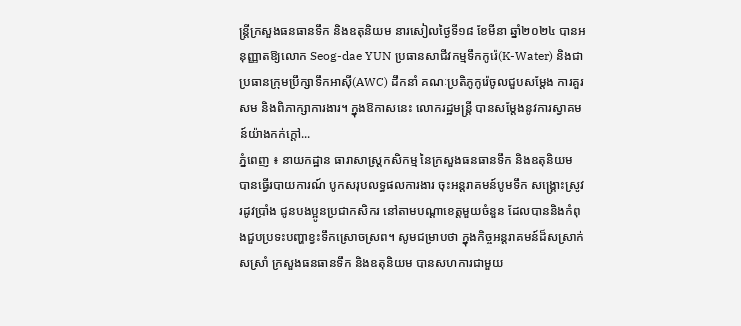ន្ត្រីក្រសួងធនធានទឹក និងឧតុនិយម នារសៀលថ្ងៃទី១៨ ខែមីនា ឆ្នាំ២០២៤ បានអនុញ្ញាតឱ្យលោក Seog-dae YUN ប្រធានសាជីវកម្មទឹកកូរ៉េ(K-Water) និងជាប្រធានក្រុមប្រឹក្សាទឹកអាស៊ី(AWC) ដឹកនាំ គណៈប្រតិភូកូរ៉េចូលជួបសម្តែង ការគួរសម និងពិភាក្សាការងារ។ ក្នុងឱកាសនេះ លោករដ្ឋមន្ត្រី បានសម្តែងនូវការស្វាគមន៍យ៉ាងកក់ក្តៅ...
ភ្នំពេញ ៖ នាយកដ្ឋាន ធារាសាស្ត្រកសិកម្ម នៃក្រសួងធនធានទឹក និងឧតុនិយម បានធ្វើរបាយការណ៍ បូកសរុបលទ្ធផលការងារ ចុះអន្តរាគមន៍បូមទឹក សង្គ្រោះស្រូវរដូវប្រាំង ជូនបងប្អូនប្រជាកសិករ នៅតាមបណ្តាខេត្តមួយចំនួន ដែលបាននិងកំពុងជួបប្រទះបញ្ហាខ្វះទឹកស្រោចស្រព។ សូមជម្រាបថា ក្នុងកិច្ចអន្តរាគមន៍ដ៏សស្រាក់សស្រាំ ក្រសួងធនធានទឹក និងឧតុនិយម បានសហការជាមួយ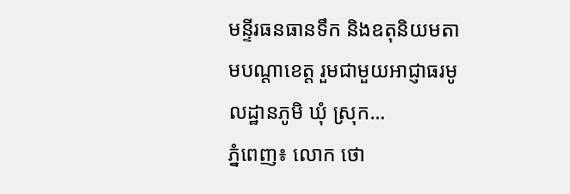មន្ទីរធនធានទឹក និងឧតុនិយមតាមបណ្តាខេត្ត រួមជាមួយអាជ្ញាធរមូលដ្ឋានភូមិ ឃុំ ស្រុក...
ភ្នំពេញ៖ លោក ថោ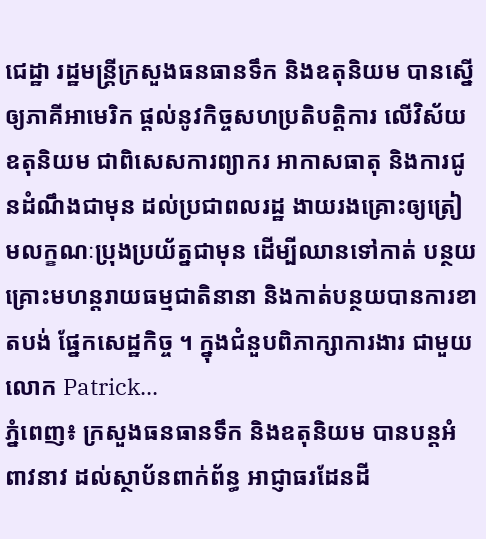ជេដ្ឋា រដ្ឋមន្ត្រីក្រសួងធនធានទឹក និងឧតុនិយម បានស្នើឲ្យភាគីអាមេរិក ផ្តល់នូវកិច្ចសហប្រតិបត្តិការ លើវិស័យឧតុនិយម ជាពិសេសការព្យាករ អាកាសធាតុ និងការជូនដំណឹងជាមុន ដល់ប្រជាពលរដ្ឋ ងាយរងគ្រោះឲ្យត្រៀមលក្ខណៈប្រុងប្រយ័ត្នជាមុន ដើម្បីឈានទៅកាត់ បន្ថយគ្រោះមហន្តរាយធម្មជាតិនានា និងកាត់បន្ថយបានការខាតបង់ ផ្នែកសេដ្ឋកិច្ច ។ ក្នុងជំនួបពិភាក្សាការងារ ជាមួយលោក Patrick...
ភ្នំពេញ៖ ក្រសួងធនធានទឹក និងឧតុនិយម បានបន្តអំពាវនាវ ដល់ស្ថាប័នពាក់ព័ន្ធ អាជ្ញាធរដែនដី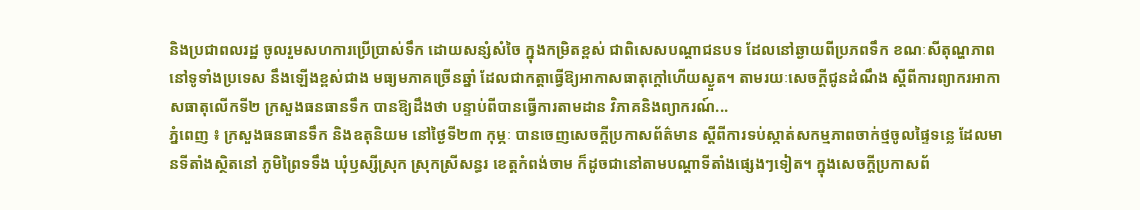និងប្រជាពលរដ្ឋ ចូលរួមសហការប្រើប្រាស់ទឹក ដោយសន្សំសំចៃ ក្នុងកម្រិតខ្ពស់ ជាពិសេសបណ្ដាជនបទ ដែលនៅឆ្ងាយពីប្រភពទឹក ខណៈសីតុណ្ហភាពនៅទូទាំងប្រទេស នឹងឡើងខ្ពស់ជាង មធ្យមភាគច្រើនឆ្នាំ ដែលជាកត្តាធ្វើឱ្យអាកាសធាតុក្តៅហើយស្ងួត។ តាមរយៈសេចក្តីជូនដំណឹង ស្ដីពីការព្យាករអាកាសធាតុលើកទី២ ក្រសួងធនធានទឹក បានឱ្យដឹងថា បន្ទាប់ពីបានធ្វើការតាមដាន វិភាគនិងព្យាករណ៍...
ភ្នំពេញ ៖ ក្រសួងធនធានទឹក និងឧតុនិយម នៅថ្ងៃទី២៣ កុម្ភៈ បានចេញសេចក្តីប្រកាសព័ត៌មាន ស្តីពីការទប់ស្កាត់សកម្មភាពចាក់ថ្មចូលផ្ទៃទន្លេ ដែលមានទីតាំងស្ថិតនៅ ភូមិព្រៃទទឹង ឃុំឫស្សីស្រុក ស្រុកស្រីសន្ធរ ខេត្តកំពង់ចាម ក៏ដូចជានៅតាមបណ្តាទីតាំងផ្សេងៗទៀត។ ក្នុងសេចក្ដីប្រកាសព័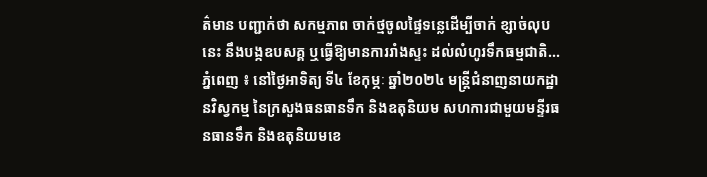ត៌មាន បញ្ជាក់ថា សកម្មភាព ចាក់ថ្មចូលផ្ទៃទន្លេដើម្បីចាក់ ខ្សាច់លុបនេះ នឹងបង្កឧបសគ្គ ឬធ្វើឱ្យមានការរាំងស្ទះ ដល់លំហូរទឹកធម្មជាតិ...
ភ្នំពេញ ៖ នៅថ្ងៃអាទិត្យ ទី៤ ខែកុម្ភៈ ឆ្នាំ២០២៤ មន្ត្រីជំនាញនាយកដ្ឋានវិស្វកម្ម នៃក្រសួងធនធានទឹក និងឧតុនិយម សហការជាមួយមន្ទីរធនធានទឹក និងឧតុនិយមខេ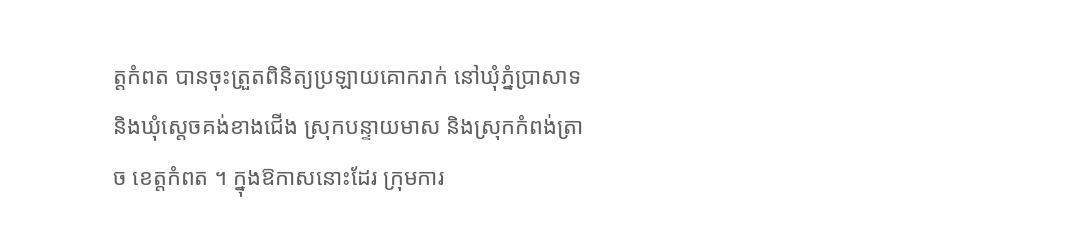ត្តកំពត បានចុះត្រួតពិនិត្យប្រឡាយគោករាក់ នៅឃុំភ្នំប្រាសាទ និងឃុំស្តេចគង់ខាងជើង ស្រុកបន្ទាយមាស និងស្រុកកំពង់ត្រាច ខេត្តកំពត ។ ក្នុងឱកាសនោះដែរ ក្រុមការ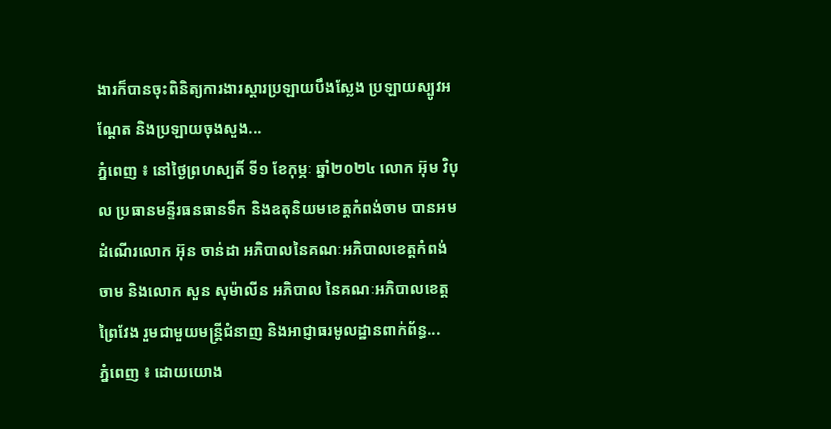ងារក៏បានចុះពិនិត្យការងារស្តារប្រឡាយបឹងស្លែង ប្រឡាយស្បូវអណ្តែត និងប្រឡាយចុងសួង...
ភ្នំពេញ ៖ នៅថ្ងៃព្រហស្បតិ៍ ទី១ ខែកុម្ភៈ ឆ្នាំ២០២៤ លោក អ៊ុម វិបុល ប្រធានមន្ទីរធនធានទឹក និងឧតុនិយមខេត្តកំពង់ចាម បានអមដំណើរលោក អ៊ុន ចាន់ដា អភិបាលនៃគណៈអភិបាលខេត្តកំពង់ចាម និងលោក សួន សុម៉ាលីន អភិបាល នៃគណៈអភិបាលខេត្តព្រៃវែង រួមជាមួយមន្ត្រីជំនាញ និងអាជ្ញាធរមូលដ្ឋានពាក់ព័ន្ធ...
ភ្នំពេញ ៖ ដោយយោង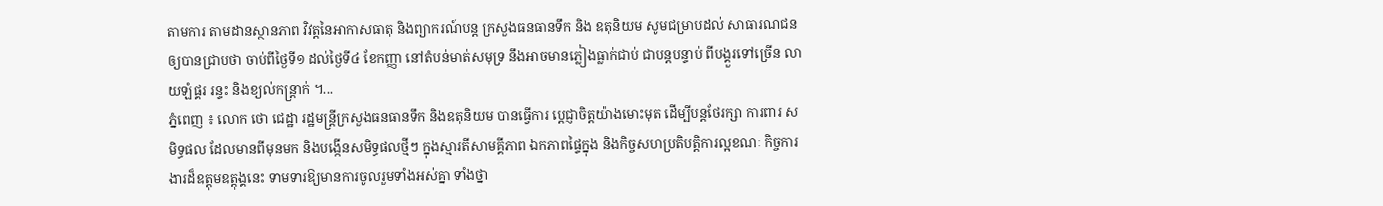តាមការ តាមដានស្ថានភាព វិវត្តនៃអាកាសធាតុ និងព្យាករណ៍បន្ត ក្រសួងធនធានទឹក និង ឧតុនិយម សូមជម្រាបដល់ សាធារណជនឲ្យបានជ្រាបថា ចាប់ពីថ្ងៃទី១ ដល់ថ្ងៃទី៤ ខែកញ្ញា នៅតំបន់មាត់សមុទ្រ នឹងអាចមានភ្លៀងធ្លាក់ជាប់ ជាបន្តបន្ទាប់ ពីបង្គួរទៅច្រើន លាយឡំផ្គរ រន្ទះ និងខ្យល់កន្ត្រាក់ ។...
ភ្នំពេញ ៖ លោក ថោ ជេដ្ឋា រដ្ឋមន្រ្តីក្រសួងធនធានទឹក និងឧតុនិយម បានធ្វើការ បេ្តជ្ញាចិត្តយ៉ាងមោះមុត ដើម្បីបន្តថែរក្សា ការពារ សមិទ្ធផល ដែលមានពីមុនមក និងបង្កើនសមិទ្ធផលថ្មីៗ ក្នុងស្មារតីសាមគ្គីភាព ឯកភាពផ្ទៃក្នុង និងកិច្ចសហប្រតិបត្តិការល្អខណៈ កិច្ចការងារដ៏ឧត្តុមឧត្តុង្គនេះ ទាមទារឱ្យមានការចូលរួមទាំងអស់គ្នា ទាំងថ្នា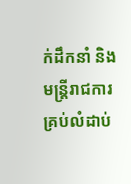ក់ដឹកនាំ និងមន្ត្រីរាជការគ្រប់លំដាប់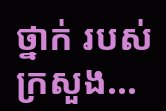ថ្នាក់ របស់ក្រសួង...